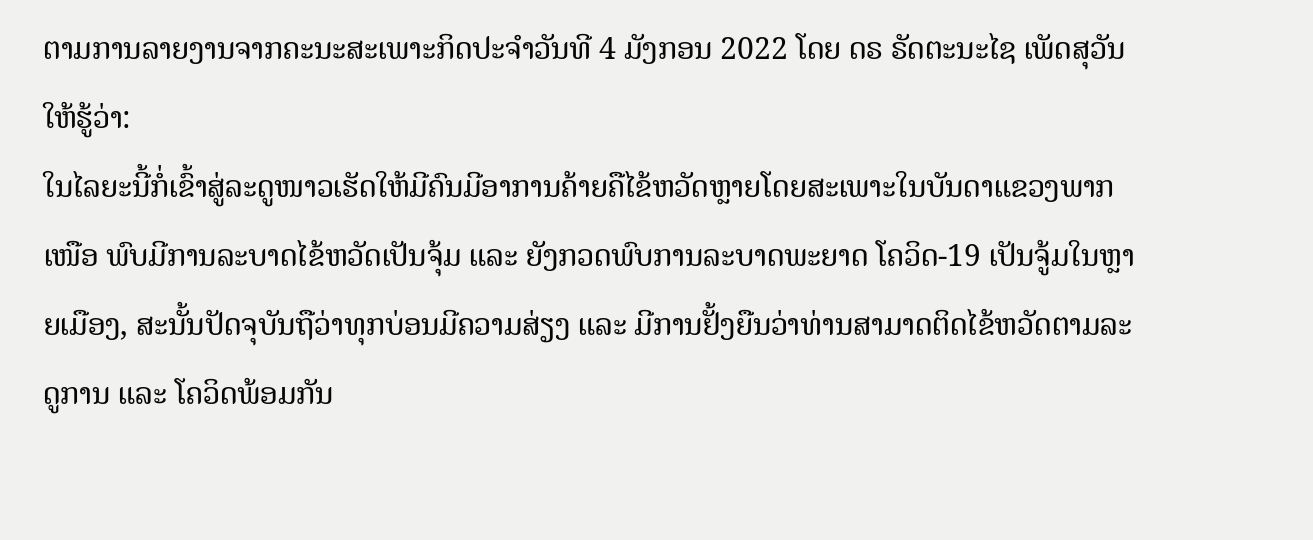ຕາມການລາຍງານຈາກຄະນະສະເພາະກິດປະຈຳວັນທີ 4 ມັງກອນ 2022 ໂດຍ ດຣ ຣັດຕະນະໄຊ ເພັດສຸວັນ ໃຫ້ຮູ້ວ່າ:
ໃນໄລຍະນີ້ກໍ່ເຂົ້າສູ່ລະດູໜາວເຮັດໃຫ້ມີຄົນມີອາການຄ້າຍຄືໄຂ້ຫວັດຫຼາຍໂດຍສະເພາະໃນບັນດາແຂວງພາກເໜືອ ພົບມີການລະບາດໄຂ້ຫວັດເປັນຈຸ້ມ ແລະ ຍັງກວດພົບການລະບາດພະຍາດ ໂຄວິດ-19 ເປັນຈູ້ມໃນຫຼາຍເມືອງ, ສະນັ້ນປັດຈຸບັນຖືວ່າທຸກບ່ອນມີຄວາມສ່ຽງ ແລະ ມີການຢັ້ງຍືນວ່າທ່ານສາມາດຕິດໄຂ້ຫວັດຕາມລະດູການ ແລະ ໂຄວິດພ້ອມກັນ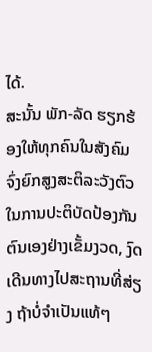ໄດ້.
ສະນັ້ນ ພັກ-ລັດ ຮຽກຮ້ອງໃຫ້ທຸກຄົນໃນສັງຄົມ ຈົ່ງຍົກສູງສະຕິລະວັງຕົວໃນການປະຕິບັດປ້ອງກັນຕົນເອງຢ່າງເຂັ້ມງວດ, ງົດເດີນທາງໄປສະຖານທີ່ສ່ຽງ ຖ້າບໍ່ຈໍາເປັນແທ້ໆ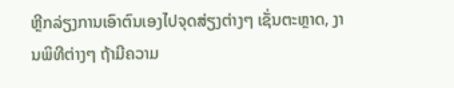ຫຼີກລ່ຽງການເອົາຕົນເອງໄປຈຸດສ່ຽງຕ່າງໆ ເຊັ່ນຕະຫຼາດ, ງານພິທີຕ່າງໆ ຖ້າມີຄວາມ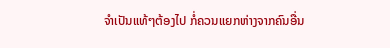ຈໍາເປັນແທ້ໆຕ້ອງໄປ ກໍ່ຄວນແຍກຫ່າງຈາກຄົນອື່ນ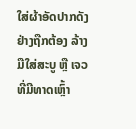ໃສ່ຜ້າອັດປາກດັງຢ່າງຖືກຕ້ອງ ລ້າງມືໃສ່ສະບູ ຫຼື ເຈວທີ່ມີທາດເຫຼົ້າ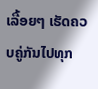ເລື້ອຍໆ ເຮັດຄວບຄູ່ກັນໄປທຸກ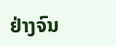ຢ່າງຈົນ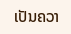ເປັນຄວາ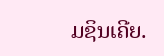ມຊິນເຄີຍ.